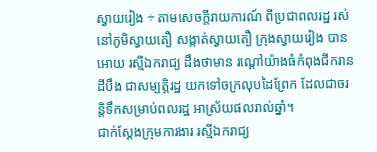ស្វាយរៀង ÷ តាមសេចក្តីរាយការណ៍ ពីប្រជាពលរដ្ឋ រស់នៅភូមិស្វាយតឿ សង្កាត់ស្វាយតឿ ក្រុងស្វាយរៀង បានអោយ រស្មីឯករាជ្យ ដឹងថាមាន រណ្តៅយ៉ាងធំកំពុងជីករានដីបឹង ជាសម្បត្តិរដ្ឋ យកទៅចក្រលុបដៃព្រែក ដែលជាចរន្តិទឹកសម្រាប់ពលរដ្ឋ អាស្រ័យផលរាល់ឆ្នាំ។
ជាក់ស្តែងក្រុមការងារ រស្មីឯករាជ្យ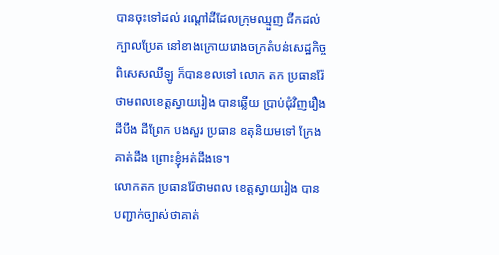បានចុះទៅដល់ រណ្តៅដីដែលក្រុមឈ្មួញ ជីកដល់ក្បាលប្រែត នៅខាងក្រោយរោងចក្រតំបន់សេដ្ឋកិច្ចពិសេសឈីឡូ ក៏បានខលទៅ លោក តក ប្រធានរ៉ែ ថាមពលខេត្តស្វាយរៀង បានឆ្លើយ ប្រាប់ជុំវិញរឿង ដីបឹង ដីព្រែក បងសួរ ប្រធាន ឧតុនិយមទៅ ក្រែងគាត់ដឹង ព្រោះខ្ញុំអត់ដឹងទេ។
លោកតក ប្រធានរ៉ែថាមពល ខេត្តស្វាយរៀង បានបញ្ជាក់ច្បាស់ថាគាត់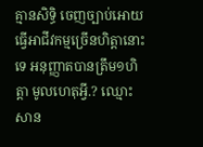គ្មានសិទ្ធិ ចេញច្បាប់អោយ ធ្វើអាជីវកម្មច្រើនហិត្តានោះទេ អនុញ្ញាតបានត្រឹម១ហិត្តា មូលហេតុអ្វី.? ឈ្មោះ សាន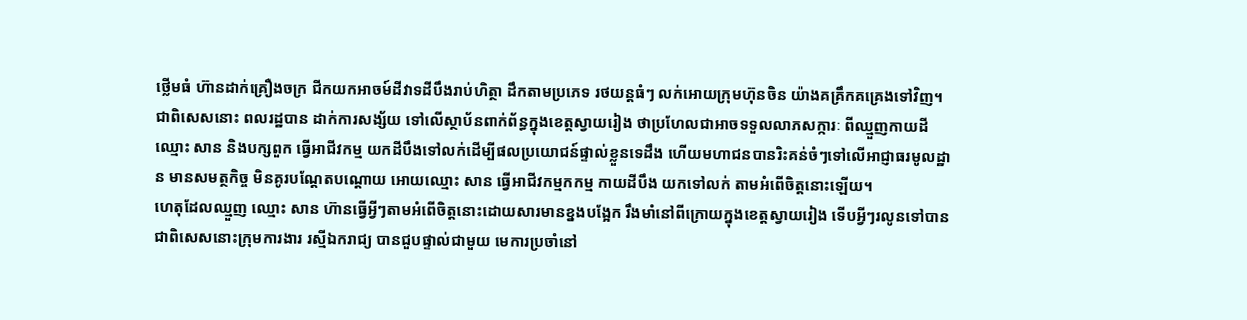ថ្លេីមធំ ហ៊ានដាក់គ្រឿងចក្រ ជីកយកអាចម៍ដីវាទដីបឹងរាប់ហិត្ថា ដឹកតាមប្រភេទ រថយន្តធំៗ លក់អោយក្រុមហ៊ុនចិន យ៉ាងគគ្រឹកគគ្រេងទៅវិញ។
ជាពិសេសនោះ ពលរដ្ឋបាន ដាក់ការសង្ស័យ ទៅលើស្ថាប័នពាក់ព័ន្ធក្នុងខេត្តស្វាយរៀង ថាប្រហែលជាអាចទទួលលាភសក្ការៈ ពីឈ្មួញកាយដី ឈ្មោះ សាន និងបក្សពួក ធ្វើអាជីវកម្ម យកដីបឹងទៅលក់ដើម្បីផលប្រយោជន៍ផ្ទាល់ខ្លួនទេដឹង ហេីយមហាជនបានរិះគន់ចំៗទៅលើអាជ្ញាធរមូលដ្ឋាន មានសមត្ថកិច្ច មិនគូរបណ្តែតបណ្តោយ អោយឈ្មោះ សាន ធ្វើអាជីវកម្មកកម្ម កាយដីបឹង យកទៅលក់ តាមអំពើចិត្តនោះឡើយ។
ហេតុដែលឈ្មួញ ឈ្មោះ សាន ហ៊ានធ្វើអ្វីៗតាមអំពើចិត្តនោះដោយសារមានខ្នងបង្អែក រឹងមាំនៅពីក្រោយក្នុងខេត្តស្វាយរៀង ទើបអ្វីៗរលូនទៅបាន ជាពិសេសនោះក្រុមការងារ រស្មីឯករាជ្យ បានជួបផ្ទាល់ជាមួយ មេការប្រចាំនៅ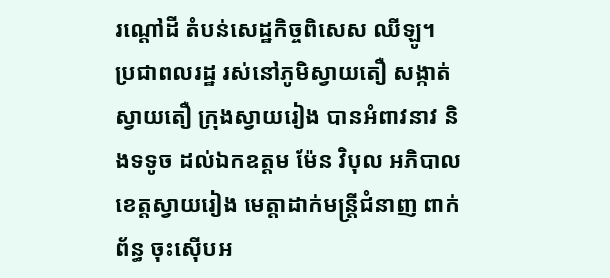រណ្តៅដី តំបន់សេដ្ឋកិច្ចពិសេស ឈីឡូ។
ប្រជាពលរដ្ឋ រស់នៅភូមិស្វាយតឿ សង្កាត់ស្វាយតឿ ក្រុងស្វាយរៀង បានអំពាវនាវ និងទទូច ដល់ឯកឧត្តម ម៉ែន វិបុល អភិបាលខេត្តស្វាយរៀង មេត្តាដាក់មន្ត្រីជំនាញ ពាក់ព័ន្ធ ចុះស៊ើបអ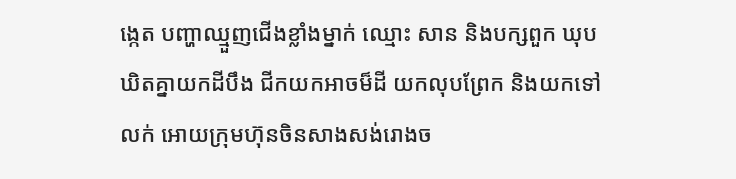ង្កេត បញ្ហាឈ្មួញជើងខ្លាំងម្នាក់ ឈ្មោះ សាន និងបក្សពួក ឃុបឃិតគ្នាយកដីបឹង ជីកយកអាចម៏ដី យកលុបព្រែក និងយកទៅលក់ អោយក្រុមហ៊ុនចិនសាងសង់រោងច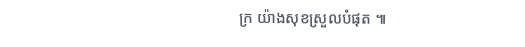ក្រ យ៉ាងសុខស្រួលបំផុត ៕